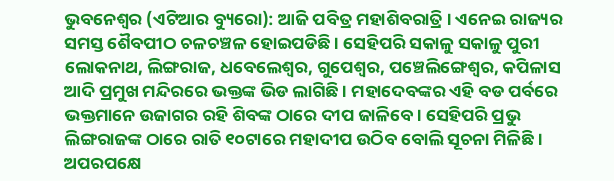ଭୁବନେଶ୍ୱର (ଏଟିଆର ବ୍ୟୁରୋ): ଆଜି ପବିତ୍ର ମହାଶିବରାତ୍ରି । ଏନେଇ ରାଜ୍ୟର ସମସ୍ତ ଶୈବପୀଠ ଚଳଚଞ୍ଚଳ ହୋଇପଡିଛି । ସେହିପରି ସକାଳୁ ସକାଳୁ ପୁରୀ ଲୋକନାଥ, ଲିଙ୍ଗରାଜ, ଧବେଲେଶ୍ୱର, ଗୁପେଶ୍ୱର, ପଞ୍ଚେଲିଙ୍ଗେଶ୍ୱର, କପିଳାସ ଆଦି ପ୍ରମୁଖ ମନ୍ଦିରରେ ଭକ୍ତଙ୍କ ଭିଡ ଲାଗିଛି । ମହାଦେବଙ୍କର ଏହି ବଡ ପର୍ବରେ ଭକ୍ତମାନେ ଉଜାଗର ରହି ଶିବଙ୍କ ଠାରେ ଦୀପ ଜାଳିବେ । ସେହିପରି ପ୍ରଭୁ ଲିଙ୍ଗରାଜଙ୍କ ଠାରେ ରାତି ୧୦ଟାରେ ମହାଦୀପ ଉଠିବ ବୋଲି ସୂଚନା ମିଳିଛି ।
ଅପରପକ୍ଷେ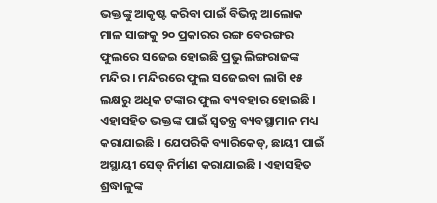ଭକ୍ତଙ୍କୁ ଆକୃଷ୍ଟ କରିବା ପାଇଁ ବିଭିନ୍ନ ଆଲୋକ ମାଳ ସାଙ୍ଗକୁ ୨୦ ପ୍ରକାରର ରଙ୍ଗ ବେରଙ୍ଗର ଫୁଲରେ ସଜେଇ ହୋଇଛି ପ୍ରଭୁ ଲିଙ୍ଗରାଜଙ୍କ ମନ୍ଦିର । ମନ୍ଦିରରେ ଫୁଲ ସଜେଇବା ଲାଗି ୧୫ ଲକ୍ଷରୁ ଅଧିକ ଟଙ୍କାର ଫୁଲ ବ୍ୟବହାର ହୋଇଛି । ଏହାସହିତ ଭକ୍ତଙ୍କ ପାଇଁ ସ୍ୱତନ୍ତ୍ର ବ୍ୟବସ୍ଥାମାନ ମଧ୍ୟ କରାଯାଇଛି । ଯେପରିକି ବ୍ୟାରିକେଡ୍, ଛାୟୀ ପାଇଁ ଅସ୍ଥାୟୀ ସେଡ୍ ନିର୍ମାଣ କରାଯାଇଛି । ଏହାସହିତ ଶ୍ରଦ୍ଧାଳୁଙ୍କ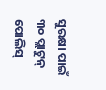ସୁରକ୍ଷା ପାଇଁ ୩୦ ପ୍ଲାଟୁନ୍ ପୋଲିସ୍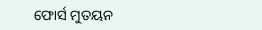ଫୋର୍ସ ମୁତୟନ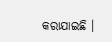କରାଯାଇଛି ।